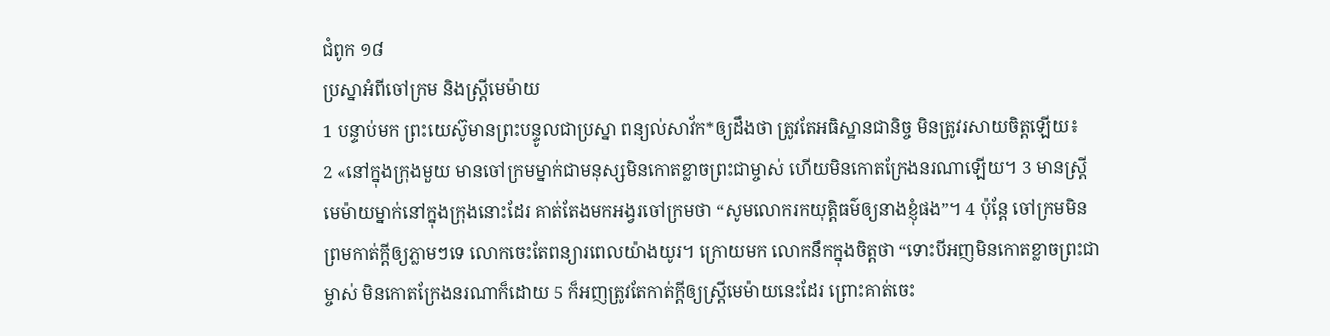ជំពូក ១៨
ប្រស្នាអំពីចៅក្រម និងស្ត្រីមេម៉ាយ
1 បន្ទាប់មក ព្រះយេស៊ូមានព្រះបន្ទូលជាប្រស្នា ពន្យល់សាវ័ក*ឲ្យដឹងថា ត្រូវតែអធិស្ឋានជានិច្ច មិនត្រូវរសាយចិត្តឡើយ៖
2 «នៅក្នុងក្រុងមួយ មានចៅក្រមម្នាក់ជាមនុស្សមិនកោតខ្លាចព្រះជាម្ចាស់ ហើយមិនកោតក្រែងនរណាឡើយ។ 3 មានស្ត្រីមេម៉ាយម្នាក់នៅក្នុងក្រុងនោះដែរ គាត់តែងមកអង្វរចៅក្រមថា “សូមលោករកយុត្តិធម៌ឲ្យនាងខ្ញុំផង”។ 4 ប៉ុន្តែ ចៅក្រមមិនព្រមកាត់ក្តីឲ្យភ្លាមៗទេ លោកចេះតែពន្យារពេលយ៉ាងយូរ។ ក្រោយមក លោកនឹកក្នុងចិត្តថា “ទោះបីអញមិនកោតខ្លាចព្រះជាម្ចាស់ មិនកោតក្រែងនរណាក៏ដោយ 5 ក៏អញត្រូវតែកាត់ក្តីឲ្យស្ត្រីមេម៉ាយនេះដែរ ព្រោះគាត់ចេះ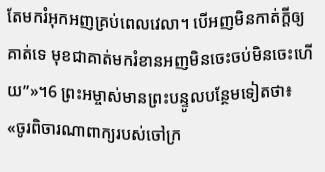តែមករំអុកអញគ្រប់ពេលវេលា។ បើអញមិនកាត់ក្តីឲ្យគាត់ទេ មុខជាគាត់មករំខានអញមិនចេះចប់មិនចេះហើយ”»។6 ព្រះអម្ចាស់មានព្រះបន្ទូលបន្ថែមទៀតថា៖ «ចូរពិចារណាពាក្យរបស់ចៅក្រ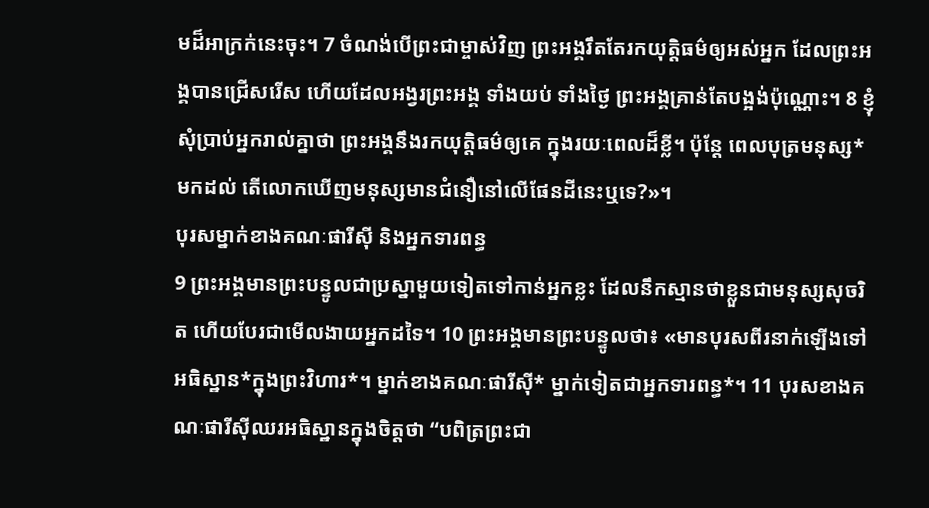មដ៏អាក្រក់នេះចុះ។ 7 ចំណង់បើព្រះជាម្ចាស់វិញ ព្រះអង្គរឹតតែរកយុត្តិធម៌ឲ្យអស់អ្នក ដែលព្រះអង្គបានជ្រើសរើស ហើយដែលអង្វរព្រះអង្គ ទាំងយប់ ទាំងថ្ងៃ ព្រះអង្គគ្រាន់តែបង្អង់ប៉ុណ្ណោះ។ 8 ខ្ញុំសុំប្រាប់អ្នករាល់គ្នាថា ព្រះអង្គនឹងរកយុត្តិធម៌ឲ្យគេ ក្នុងរយៈពេលដ៏ខ្លី។ ប៉ុន្តែ ពេលបុត្រមនុស្ស*មកដល់ តើលោកឃើញមនុស្សមានជំនឿនៅលើផែនដីនេះឬទេ?»។
បុរសម្នាក់ខាងគណៈផារីស៊ី និងអ្នកទារពន្ធ
9 ព្រះអង្គមានព្រះបន្ទូលជាប្រស្នាមួយទៀតទៅកាន់អ្នកខ្លះ ដែលនឹកស្មានថាខ្លួនជាមនុស្សសុចរិត ហើយបែរជាមើលងាយអ្នកដទៃ។ 10 ព្រះអង្គមានព្រះបន្ទូលថា៖ «មានបុរសពីរនាក់ឡើងទៅអធិស្ឋាន*ក្នុងព្រះវិហារ*។ ម្នាក់ខាងគណៈផារីស៊ី* ម្នាក់ទៀតជាអ្នកទារពន្ធ*។ 11 បុរសខាងគណៈផារីស៊ីឈរអធិស្ឋានក្នុងចិត្តថា “បពិត្រព្រះជា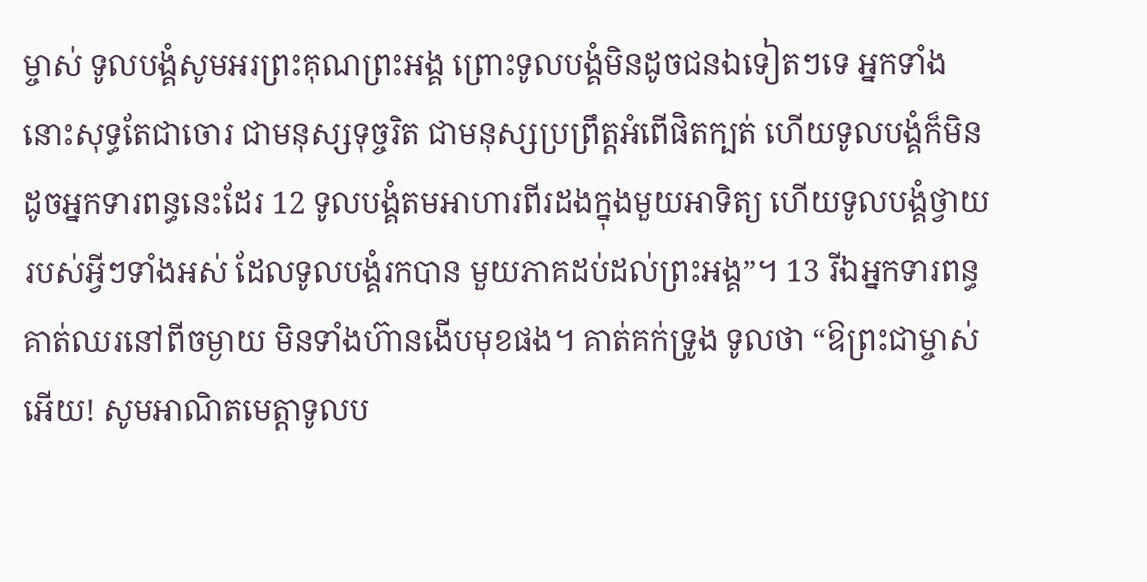ម្ចាស់ ទូលបង្គំសូមអរព្រះគុណព្រះអង្គ ព្រោះទូលបង្គំមិនដូចជនឯទៀតៗទេ អ្នកទាំងនោះសុទ្ធតែជាចោរ ជាមនុស្សទុច្ចរិត ជាមនុស្សប្រព្រឹត្តអំពើផិតក្បត់ ហើយទូលបង្គំក៏មិនដូចអ្នកទារពន្ធនេះដែរ 12 ទូលបង្គំតមអាហារពីរដងក្នុងមួយអាទិត្យ ហើយទូលបង្គំថ្វាយរបស់អ្វីៗទាំងអស់ ដែលទូលបង្គំរកបាន មួយភាគដប់ដល់ព្រះអង្គ”។ 13 រីឯអ្នកទារពន្ធ គាត់ឈរនៅពីចម្ងាយ មិនទាំងហ៊ានងើបមុខផង។ គាត់គក់ទ្រូង ទូលថា “ឱព្រះជាម្ចាស់អើយ! សូមអាណិតមេត្តាទូលប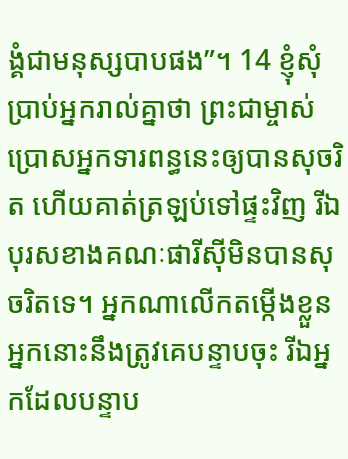ង្គំជាមនុស្សបាបផង”។ 14 ខ្ញុំសុំប្រាប់អ្នករាល់គ្នាថា ព្រះជាម្ចាស់ប្រោសអ្នកទារពន្ធនេះឲ្យបានសុចរិត ហើយគាត់ត្រឡប់ទៅផ្ទះវិញ រីឯបុរសខាងគណៈផារីស៊ីមិនបានសុចរិតទេ។ អ្នកណាលើកតម្កើងខ្លួន អ្នកនោះនឹងត្រូវគេបន្ទាបចុះ រីឯអ្នកដែលបន្ទាប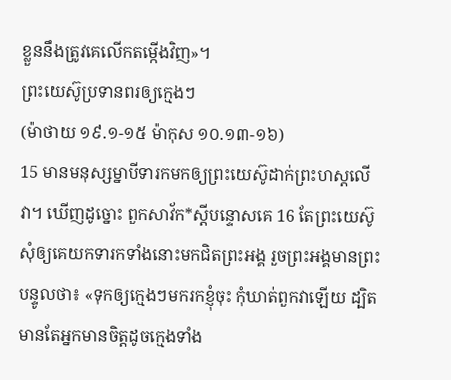ខ្លួននឹងត្រូវគេលើកតម្កើងវិញ»។
ព្រះយេស៊ូប្រទានពរឲ្យក្មេងៗ
(ម៉ាថាយ ១៩.១-១៥ ម៉ាកុស ១០.១៣-១៦)
15 មានមនុស្សម្នាបីទារកមកឲ្យព្រះយេស៊ូដាក់ព្រះហស្ដលើវា។ ឃើញដូច្នោះ ពួកសាវ័ក*ស្ដីបន្ទោសគេ 16 តែព្រះយេស៊ូសុំឲ្យគេយកទារកទាំងនោះមកជិតព្រះអង្គ រួចព្រះអង្គមានព្រះបន្ទូលថា៖ «ទុកឲ្យក្មេងៗមករកខ្ញុំចុះ កុំឃាត់ពួកវាឡើយ ដ្បិតមានតែអ្នកមានចិត្តដូចក្មេងទាំង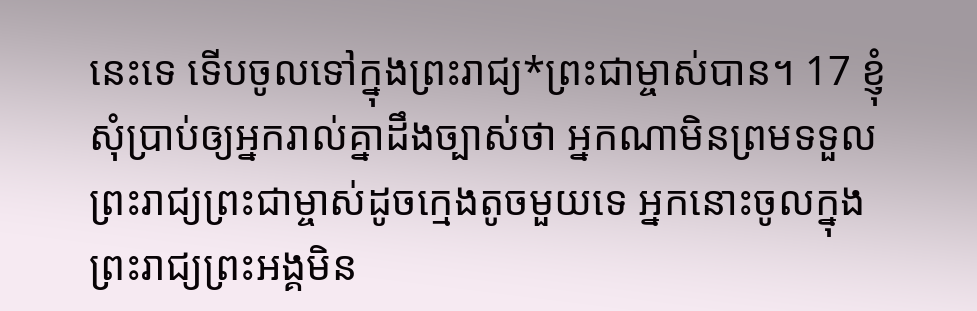នេះទេ ទើបចូលទៅក្នុងព្រះរាជ្យ*ព្រះជាម្ចាស់បាន។ 17 ខ្ញុំសុំប្រាប់ឲ្យអ្នករាល់គ្នាដឹងច្បាស់ថា អ្នកណាមិនព្រមទទួលព្រះរាជ្យព្រះជាម្ចាស់ដូចក្មេងតូចមួយទេ អ្នកនោះចូលក្នុងព្រះរាជ្យព្រះអង្គមិន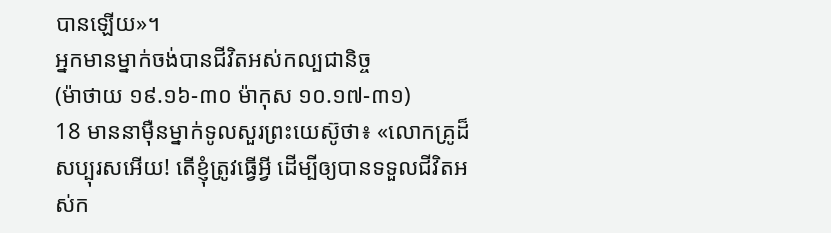បានឡើយ»។
អ្នកមានម្នាក់ចង់បានជីវិតអស់កល្បជានិច្ច
(ម៉ាថាយ ១៩.១៦-៣០ ម៉ាកុស ១០.១៧-៣១)
18 មាននាម៉ឺនម្នាក់ទូលសួរព្រះយេស៊ូថា៖ «លោកគ្រូដ៏សប្បុរសអើយ! តើខ្ញុំត្រូវធ្វើអ្វី ដើម្បីឲ្យបានទទួលជីវិតអស់ក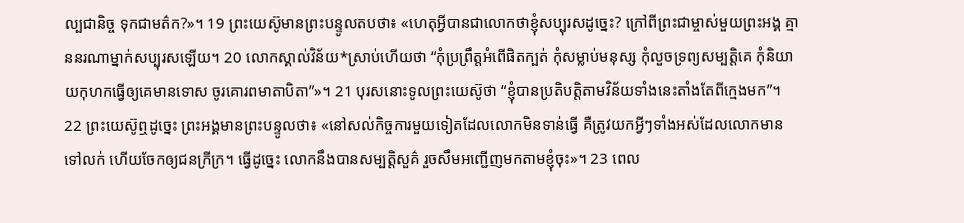ល្បជានិច្ច ទុកជាមត៌ក?»។ 19 ព្រះយេស៊ូមានព្រះបន្ទូលតបថា៖ «ហេតុអ្វីបានជាលោកថាខ្ញុំសប្បុរសដូច្នេះ? ក្រៅពីព្រះជាម្ចាស់មួយព្រះអង្គ គ្មាននរណាម្នាក់សប្បុរសឡើយ។ 20 លោកស្គាល់វិន័យ*ស្រាប់ហើយថា “កុំប្រព្រឹត្តអំពើផិតក្បត់ កុំសម្លាប់មនុស្ស កុំលួចទ្រព្យសម្បត្តិគេ កុំនិយាយកុហកធ្វើឲ្យគេមានទោស ចូរគោរពមាតាបិតា”»។ 21 បុរសនោះទូលព្រះយេស៊ូថា “ខ្ញុំបានប្រតិបត្តិតាមវិន័យទាំងនេះតាំងតែពីក្មេងមក”។ 22 ព្រះយេស៊ូឮដូច្នេះ ព្រះអង្គមានព្រះបន្ទូលថា៖ «នៅសល់កិច្ចការមួយទៀតដែលលោកមិនទាន់ធ្វើ គឺត្រូវយកអ្វីៗទាំងអស់ដែលលោកមានទៅលក់ ហើយចែកឲ្យជនក្រីក្រ។ ធ្វើដូច្នេះ លោកនឹងបានសម្បត្តិសួគ៌ រួចសឹមអញ្ជើញមកតាមខ្ញុំចុះ»។ 23 ពេល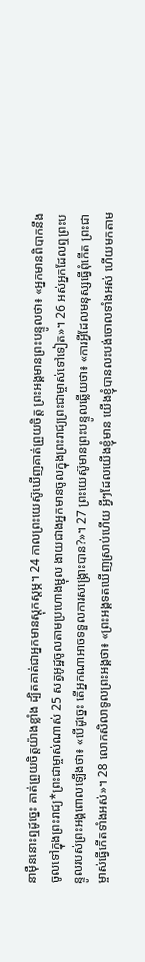នាម៉ឺននោះឮដូច្នេះ គាត់ព្រួយចិត្តយ៉ាងខ្លាំង ដ្បិតគាត់ជាអ្នកមានស្ដុកស្តម្ភ។ 24 កាលព្រះយេស៊ូឃើញគាត់ព្រួយចិត្ត ព្រះអង្គមានព្រះបន្ទូលថា៖ «អ្នកមានពិបាកនឹងចូលទៅក្នុងព្រះរាជ្យ*ព្រះជាម្ចាស់ណាស់ 25 សត្វអូដ្ឋចូលតាមប្រហោងម្ជុល ងាយជាងអ្នកមានចូលក្នុងព្រះរាជ្យព្រះជាម្ចាស់ទៅទៀត»។ 26 អស់អ្នកដែលឮព្រះបន្ទូលរបស់ព្រះអង្គពោលឡើងថា៖ «បើដូច្នេះ តើអ្នកណាអាចទទួលការសង្គ្រោះបាន?»។ 27 ព្រះយេស៊ូមានព្រះបន្ទូលឆ្លើយថា៖ «ការអ្វីដែលមនុស្សធ្វើពុំកើត ព្រះជាម្ចាស់ធ្វើកើតទាំងអស់»។ 28 លោកសិលាទូលព្រះអង្គថា៖ «ព្រះអង្គទតឃើញស្រាប់ហើយ អ្វីៗដែលយើងខ្ញុំមាន យើងខ្ញុំបានលះបង់ចោលទាំងអស់ ហើយមកតាម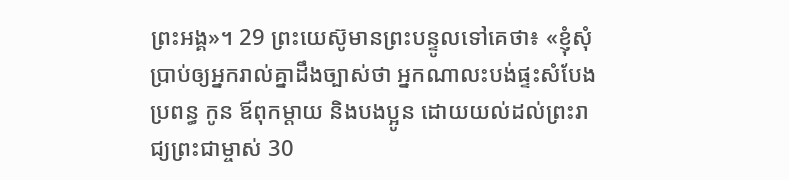ព្រះអង្គ»។ 29 ព្រះយេស៊ូមានព្រះបន្ទូលទៅគេថា៖ «ខ្ញុំសុំប្រាប់ឲ្យអ្នករាល់គ្នាដឹងច្បាស់ថា អ្នកណាលះបង់ផ្ទះសំបែង ប្រពន្ធ កូន ឪពុកម្ដាយ និងបងប្អូន ដោយយល់ដល់ព្រះរាជ្យព្រះជាម្ចាស់ 30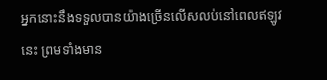អ្នកនោះនឹងទទួលបានយ៉ាងច្រើនលើសលប់នៅពេលឥឡូវនេះ ព្រមទាំងមាន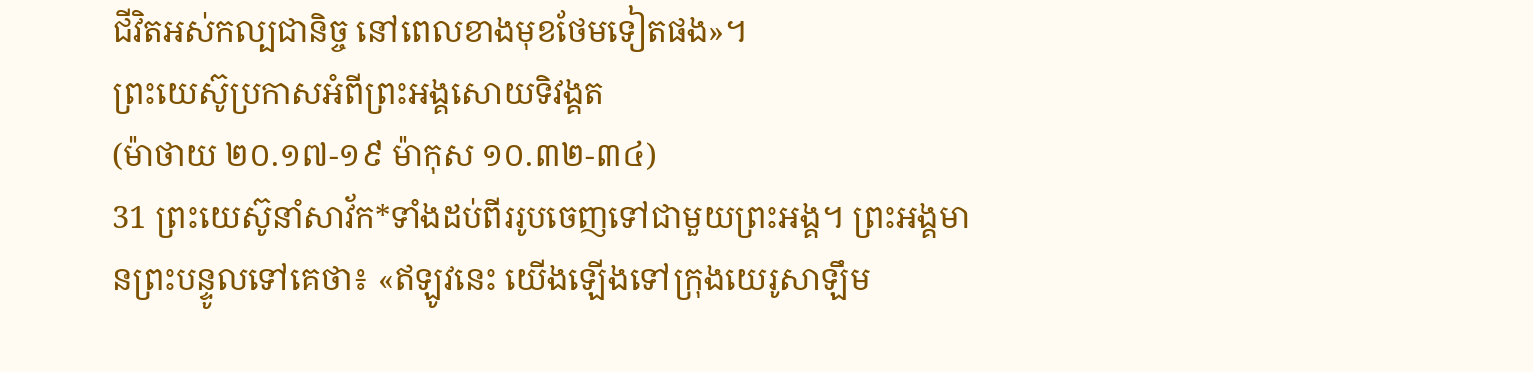ជីវិតអស់កល្បជានិច្ច នៅពេលខាងមុខថែមទៀតផង»។
ព្រះយេស៊ូប្រកាសអំពីព្រះអង្គសោយទិវង្គត
(ម៉ាថាយ ២០.១៧-១៩ ម៉ាកុស ១០.៣២-៣៤)
31 ព្រះយេស៊ូនាំសាវ័ក*ទាំងដប់ពីររូបចេញទៅជាមួយព្រះអង្គ។ ព្រះអង្គមានព្រះបន្ទូលទៅគេថា៖ «ឥឡូវនេះ យើងឡើងទៅក្រុងយេរូសាឡឹម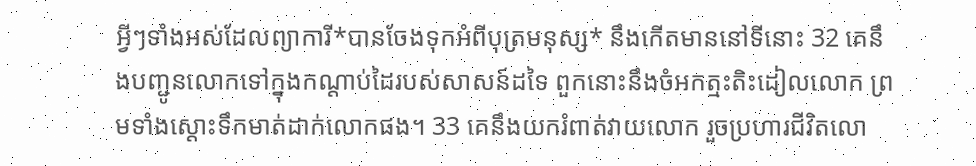អ្វីៗទាំងអស់ដែលព្យាការី*បានចែងទុកអំពីបុត្រមនុស្ស* នឹងកើតមាននៅទីនោះ 32 គេនឹងបញ្ជូនលោកទៅក្នុងកណ្ដាប់ដៃរបស់សាសន៍ដទៃ ពួកនោះនឹងចំអកត្មះតិះដៀលលោក ព្រមទាំងស្ដោះទឹកមាត់ដាក់លោកផង។ 33 គេនឹងយករំពាត់វាយលោក រួចប្រហារជីវិតលោ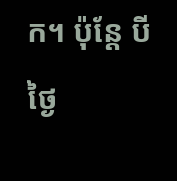ក។ ប៉ុន្តែ បីថ្ងៃ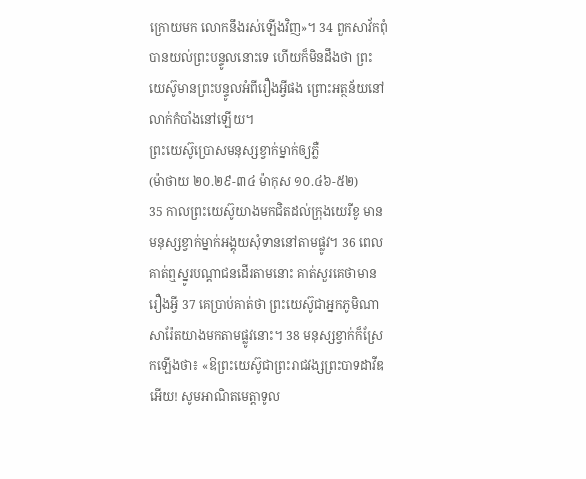ក្រោយមក លោកនឹងរស់ឡើងវិញ»។ 34 ពួកសាវ័កពុំបានយល់ព្រះបន្ទូលនោះទេ ហើយក៏មិនដឹងថា ព្រះយេស៊ូមានព្រះបន្ទូលអំពីរឿងអ្វីផង ព្រោះអត្ថន័យនៅលាក់កំបាំងនៅឡើយ។
ព្រះយេស៊ូប្រោសមនុស្សខ្វាក់ម្នាក់ឲ្យភ្លឺ
(ម៉ាថាយ ២០.២៩-៣៤ ម៉ាកុស ១០.៤៦-៥២)
35 កាលព្រះយេស៊ូយាងមកជិតដល់ក្រុងយេរីខូ មានមនុស្សខ្វាក់ម្នាក់អង្គុយសុំទាននៅតាមផ្លូវ។ 36 ពេលគាត់ឮស្នូរបណ្ដាជនដើរតាមនោះ គាត់សួរគេថាមានរឿងអ្វី 37 គេប្រាប់គាត់ថា ព្រះយេស៊ូជាអ្នកភូមិណាសារ៉ែតយាងមកតាមផ្លូវនោះ។ 38 មនុស្សខ្វាក់ក៏ស្រែកឡើងថា៖ «ឱព្រះយេស៊ូជាព្រះរាជវង្សព្រះបាទដាវីឌអើយ! សូមអាណិតមេត្តាទូល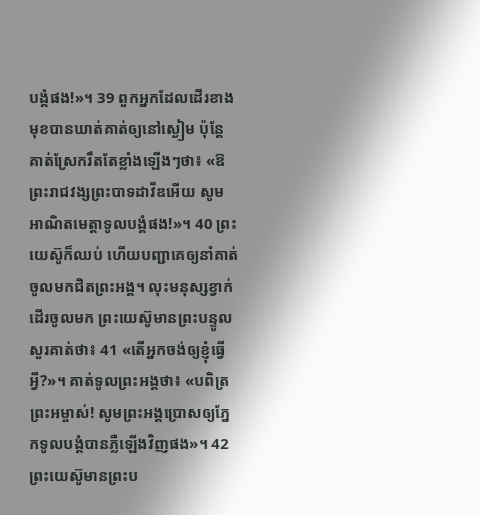បង្គំផង!»។ 39 ពួកអ្នកដែលដើរខាងមុខបានឃាត់គាត់ឲ្យនៅស្ងៀម ប៉ុន្តែ គាត់ស្រែករឹតតែខ្លាំងឡើងៗថា៖ «ឱព្រះរាជវង្សព្រះបាទដាវីឌអើយ សូមអាណិតមេត្តាទូលបង្គំផង!»។ 40 ព្រះយេស៊ូក៏ឈប់ ហើយបញ្ជាគេឲ្យនាំគាត់ចូលមកជិតព្រះអង្គ។ លុះមនុស្សខ្វាក់ដើរចូលមក ព្រះយេស៊ូមានព្រះបន្ទូលសួរគាត់ថា៖ 41 «តើអ្នកចង់ឲ្យខ្ញុំធ្វើអ្វី?»។ គាត់ទូលព្រះអង្គថា៖ «បពិត្រព្រះអម្ចាស់! សូមព្រះអង្គប្រោសឲ្យភ្នែកទូលបង្គំបានភ្លឺឡើងវិញផង»។ 42 ព្រះយេស៊ូមានព្រះប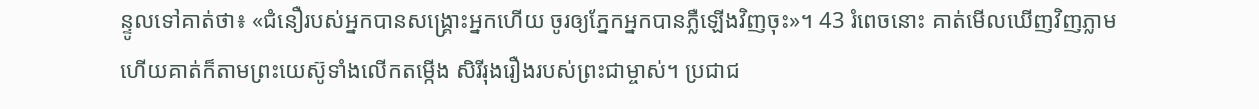ន្ទូលទៅគាត់ថា៖ «ជំនឿរបស់អ្នកបានសង្គ្រោះអ្នកហើយ ចូរឲ្យភ្នែកអ្នកបានភ្លឺឡើងវិញចុះ»។ 43 រំពេចនោះ គាត់មើលឃើញវិញភ្លាម ហើយគាត់ក៏តាមព្រះយេស៊ូទាំងលើកតម្កើង សិរីរុងរឿងរបស់ព្រះជាម្ចាស់។ ប្រជាជ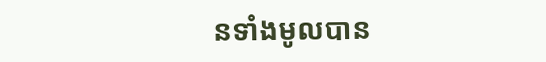នទាំងមូលបាន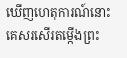ឃើញហេតុការណ៍នោះ គេសរសើរតម្កើងព្រះ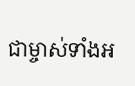ជាម្ចាស់ទាំងអ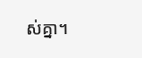ស់គ្នា។